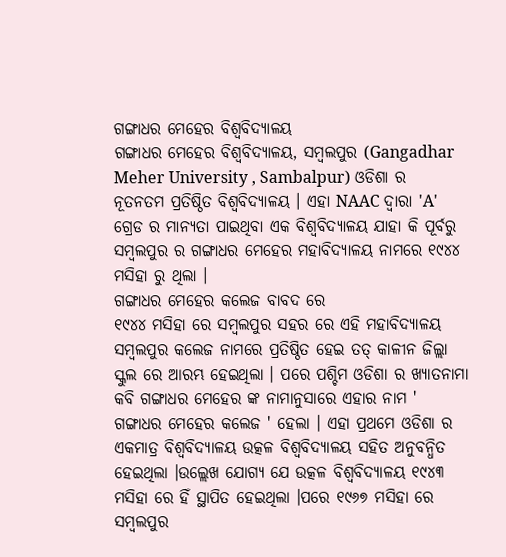ଗଙ୍ଗାଧର ମେହେର ବିଶ୍ୱବିଦ୍ୟାଳୟ
ଗଙ୍ଗାଧର ମେହେର ବିଶ୍ୱବିଦ୍ୟାଳୟ, ସମ୍ବଲପୁର (Gangadhar Meher University , Sambalpur) ଓଡିଶା ର ନୂତନତମ ପ୍ରତିଷ୍ଠିତ ବିଶ୍ୱବିଦ୍ୟାଳୟ । ଏହା NAAC ଦ୍ଵାରା 'A' ଗ୍ରେଡ ର ମାନ୍ୟତା ପାଇଥିବା ଏକ ବିଶ୍ୱବିଦ୍ୟାଳୟ ଯାହା କି ପୂର୍ବରୁ ସମ୍ବଲପୁର ର ଗଙ୍ଗାଧର ମେହେର ମହାବିଦ୍ୟାଳୟ ନାମରେ ୧୯୪୪ ମସିହା ରୁ ଥିଲା ।
ଗଙ୍ଗାଧର ମେହେର କଲେଜ ବାବଦ ରେ
୧୯୪୪ ମସିହା ରେ ସମ୍ବଲପୁର ସହର ରେ ଏହି ମହାବିଦ୍ୟାଳୟ ସମ୍ବଲପୁର କଲେଜ ନାମରେ ପ୍ରତିଷ୍ଠିତ ହେଇ ତତ୍ କାଳୀନ ଜିଲ୍ଲା ସ୍କୁଲ ରେ ଆରମ୍ଭ ହେଇଥିଲା । ପରେ ପଶ୍ଚିମ ଓଡିଶା ର ଖ୍ୟାତନାମା କବି ଗଙ୍ଗାଧର ମେହେର ଙ୍କ ନାମାନୁସାରେ ଏହାର ନାମ ' ଗଙ୍ଗାଧର ମେହେର କଲେଜ ' ହେଲା । ଏହା ପ୍ରଥମେ ଓଡିଶା ର ଏକମାତ୍ର ବିଶ୍ୱବିଦ୍ୟାଳୟ ଉତ୍କଳ ବିଶ୍ୱବିଦ୍ୟାଳୟ ସହିତ ଅନୁବନ୍ଧିତ ହେଇଥିଲା ।ଉଲ୍ଲେଖ ଯୋଗ୍ୟ ଯେ ଉତ୍କଳ ବିଶ୍ୱବିଦ୍ୟାଳୟ ୧୯୪୩ ମସିହା ରେ ହିଁ ସ୍ଥାପିତ ହେଇଥିଲା ।ପରେ ୧୯୬୭ ମସିହା ରେ ସମ୍ବଲପୁର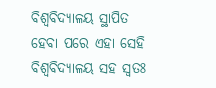ବିଶ୍ୱବିଦ୍ୟାଳୟ ସ୍ଥାପିତ ହେବା ପରେ ଏହା ସେହି ବିଶ୍ୱବିଦ୍ୟାଳୟ ସହ ସ୍ଵତଃ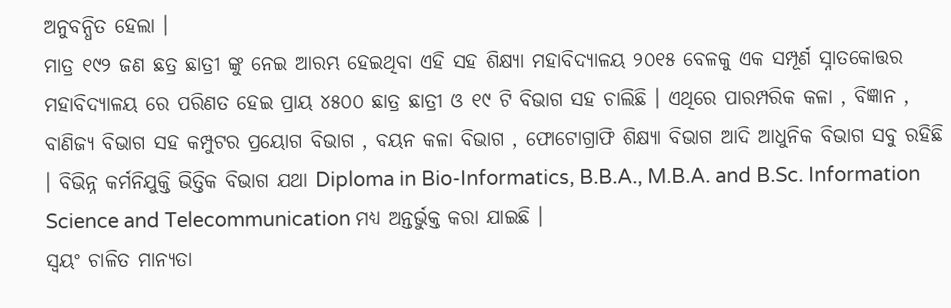ଅନୁବନ୍ଧିତ ହେଲା ।
ମାତ୍ର ୧୯୨ ଜଣ ଛତ୍ର ଛାତ୍ରୀ ଙ୍କୁ ନେଇ ଆରମ୍ଭ ହେଇଥିବା ଏହି ସହ ଶିକ୍ଷ୍ୟା ମହାବିଦ୍ୟାଳୟ ୨୦୧୫ ବେଳକୁ ଏକ ସମ୍ପୂର୍ଣ ସ୍ନାତକୋତ୍ତର ମହାବିଦ୍ୟାଳୟ ରେ ପରିଣତ ହେଇ ପ୍ରାୟ ୪୫୦୦ ଛାତ୍ର ଛାତ୍ରୀ ଓ ୧୯ ଟି ବିଭାଗ ସହ ଚାଲିଛି । ଏଥିରେ ପାରମ୍ପରିକ କଳା , ବିଜ୍ଞାନ , ବାଣିଜ୍ୟ ବିଭାଗ ସହ କମ୍ପୁଟର ପ୍ରୟୋଗ ବିଭାଗ , ବୟନ କଳା ବିଭାଗ , ଫୋଟୋଗ୍ରାଫି ଶିକ୍ଷ୍ୟା ବିଭାଗ ଆଦି ଆଧୁନିକ ବିଭାଗ ସବୁ ରହିଛି । ବିଭିନ୍ନ କର୍ମନିଯୁକ୍ତି ଭିତ୍ତିକ ବିଭାଗ ଯଥା Diploma in Bio-Informatics, B.B.A., M.B.A. and B.Sc. Information Science and Telecommunication ମଧ୍ୟ ଅନ୍ତର୍ଭୁକ୍ତ କରା ଯାଇଛି ।
ସ୍ଵୟଂ ଚାଳିତ ମାନ୍ୟତା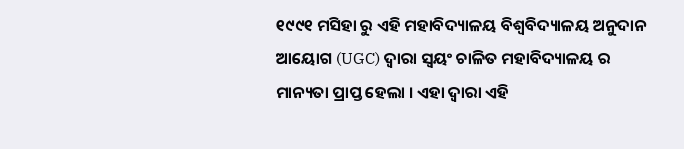୧୯୯୧ ମସିହା ରୁ ଏହି ମହାବିଦ୍ୟାଳୟ ବିଶ୍ୱବିଦ୍ୟାଳୟ ଅନୁଦାନ ଆୟୋଗ (UGC) ଦ୍ଵାରା ସ୍ଵୟଂ ଚାଳିତ ମହାବିଦ୍ୟାଳୟ ର ମାନ୍ୟତା ପ୍ରାପ୍ତ ହେଲା । ଏହା ଦ୍ଵାରା ଏହି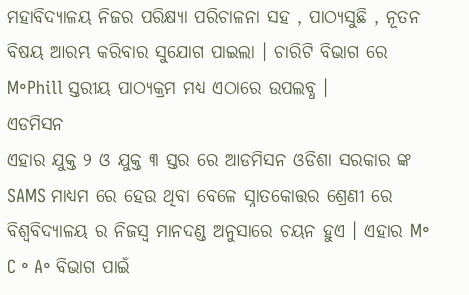ମହାବିଦ୍ୟାଳୟ ନିଜର ପରିକ୍ଷ୍ୟା ପରିଚାଳନା ସହ , ପାଠ୍ୟସୁଛି , ନୂତନ ବିଷୟ ଆରମ୍ଭ କରିବାର ସୁଯୋଗ ପାଇଲା । ଚାରିଟି ବିଭାଗ ରେ M॰Phill ସ୍ତରୀୟ ପାଠ୍ୟକ୍ରମ ମଧ୍ୟ ଏଠାରେ ଉପଲବ୍ଧ ।
ଏଡମିସନ
ଏହାର ଯୁକ୍ତ ୨ ଓ ଯୁକ୍ତ ୩ ସ୍ତର ରେ ଆଡମିସନ ଓଡିଶା ସରକାର ଙ୍କ SAMS ମାଧ୍ୟମ ରେ ହେଉ ଥିବା ବେଳେ ସ୍ନାତକୋତ୍ତର ଶ୍ରେଣୀ ରେ ବିଶ୍ୱବିଦ୍ୟାଳୟ ର ନିଜସ୍ଵ ମାନଦଣ୍ଡ ଅନୁସାରେ ଚୟନ ହୁଏ । ଏହାର M॰ C ॰ A॰ ବିଭାଗ ପାଇଁ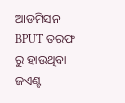ଆଡମିସନ BPUT ତରଫ ରୁ ହାଉଥିବା ଜଏଣ୍ଟ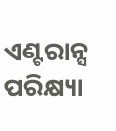ଏଣ୍ଟରାନ୍ସ ପରିକ୍ଷ୍ୟା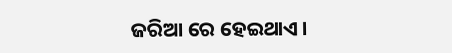ଜରିଆ ରେ ହେଇଥାଏ ।